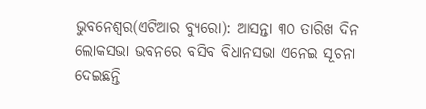ଭୁବନେଶ୍ୱର(ଏଟିଆର ବ୍ୟୁରୋ): ଆସନ୍ତା ୩୦ ତାରିଖ ଦିନ ଲୋକସଭା ଭବନରେ ବସିବ ବିଧାନସଭା ଏନେଇ ସୂଚନା ଦେଇଛନ୍ତି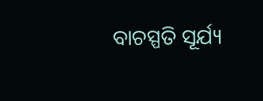ବାଚସ୍ପତି ସୂର୍ଯ୍ୟ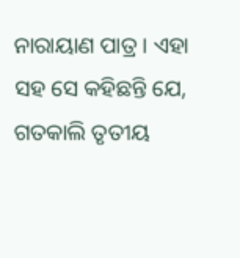ନାରାୟାଣ ପାତ୍ର । ଏହା ସହ ସେ କହିଛନ୍ତି ଯେ, ଗତକାଲି ତୃତୀୟ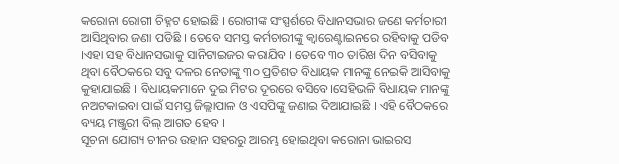କରୋନା ରୋଗୀ ଚିହ୍ନଟ ହୋଇଛି । ରୋଗୀଙ୍କ ସଂସ୍ପର୍ଶରେ ବିଧାନସଭାର ଜଣେ କର୍ମଚାରୀ ଆସିଥିବାର ଜଣା ପଡିଛି । ତେବେ ସମସ୍ତ କର୍ମଚାରୀଙ୍କୁ କ୍ୱାରେଣ୍ଟାଇନରେ ରହିବାକୁ ପଡିବ ।ଏହା ସହ ବିଧାନସଭାକୁ ସାନିଟାଇଜର କରାଯିବ । ତେବେ ୩୦ ତାରିଖ ଦିନ ବସିବାକୁ ଥିବା ବୈଠକରେ ସବୁ ଦଳର ନେତାଙ୍କୁ ୩୦ ପ୍ରତିଶତ ବିଧାୟକ ମାନଙ୍କୁ ନେଇକି ଆସିବାକୁ କୁହାଯାଇଛି । ବିଧାୟକମାନେ ଦୁଇ ମିଟର ଦୂରରେ ବସିବେ।ସେହିଭଳି ବିଧାୟକ ମାନଙ୍କୁ ନଅଟକାଇବା ପାଇଁ ସମସ୍ତ ଜିଲ୍ଲାପାଳ ଓ ଏସପିଙ୍କୁ ଜଣାଇ ଦିଆଯାଇଛି । ଏହି ବୈଠକରେ ବ୍ୟୟ ମଞ୍ଜୁରୀ ବିଲ୍ ଆଗତ ହେବ ।
ସୂଚନା ଯୋଗ୍ୟ ଚୀନର ଉହାନ ସହରରୁ ଆରମ୍ଭ ହୋଇଥିବା କରୋନା ଭାଇରସ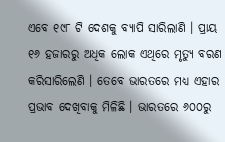ଏବେ ୧୯୮ ଟି ଦେଶକୁ ବ୍ୟାପି ସାରିଲାଣି । ପ୍ରାୟ ୧୬ ହଜାରରୁ ଅଧିକ ଲୋକ ଏଥିରେ ମୃତ୍ୟୁ ବରଣ କରିସାରିଲେଣି । ତେବେ ଭାରତରେ ମଧ୍ୟ ଏହାର ପ୍ରଭାବ ଦେଖିବାକୁ ମିଳିଛି । ଭାରତରେ ୬୦୦ରୁ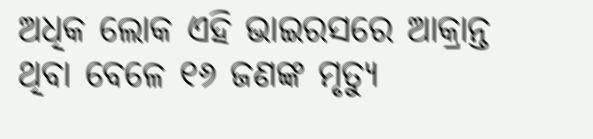ଅଧିକ ଲୋକ ଏହି ଭାଇରସରେ ଆକ୍ରାନ୍ତ ଥିବା ବେଳେ ୧୬ ଜଣଙ୍କ ମୃତ୍ୟୁ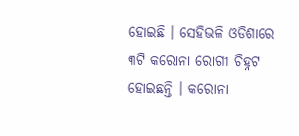ହୋଇଛି । ସେହିଭଳି ଓଡିଶାରେ ୩ଟି କରୋନା ରୋଗୀ ଚିହ୍ନଟ ହୋଇଛନ୍ତି । କରୋନା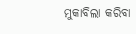ମୁକାବିଲା କରିବା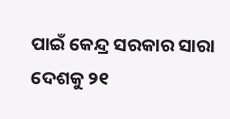ପାଇଁ କେନ୍ଦ୍ର ସରକାର ସାରା ଦେଶକୁ ୨୧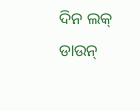ଦିନ ଲକ୍ ଡାଉନ୍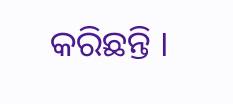କରିଛନ୍ତି ।